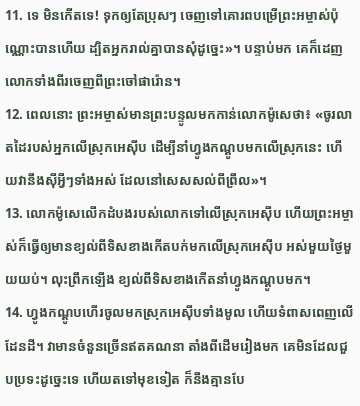11. ទេ មិនកើតទេ! ទុកឲ្យតែប្រុសៗ ចេញទៅគោរពបម្រើព្រះអម្ចាស់ប៉ុណ្ណោះបានហើយ ដ្បិតអ្នករាល់គ្នាបានសុំដូច្នេះ»។ បន្ទាប់មក គេក៏ដេញលោកទាំងពីរចេញពីព្រះចៅផារ៉ោន។
12. ពេលនោះ ព្រះអម្ចាស់មានព្រះបន្ទូលមកកាន់លោកម៉ូសេថា៖ «ចូរលាតដៃរបស់អ្នកលើស្រុកអេស៊ីប ដើម្បីនាំហ្វូងកណ្ដូបមកលើស្រុកនេះ ហើយវានឹងស៊ីអ្វីៗទាំងអស់ ដែលនៅសេសសល់ពីព្រឹល»។
13. លោកម៉ូសេលើកដំបងរបស់លោកទៅលើស្រុកអេស៊ីប ហើយព្រះអម្ចាស់ក៏ធ្វើឲ្យមានខ្យល់ពីទិសខាងកើតបក់មកលើស្រុកអេស៊ីប អស់មួយថ្ងៃមួយយប់។ លុះព្រឹកឡើង ខ្យល់ពីទិសខាងកើតនាំហ្វូងកណ្ដូបមក។
14. ហ្វូងកណ្ដូបហើរចូលមកស្រុកអេស៊ីបទាំងមូល ហើយទំពាសពេញលើដែនដី។ វាមានចំនួនច្រើនឥតគណនា តាំងពីដើមរៀងមក គេមិនដែលជួបប្រទះដូច្នេះទេ ហើយតទៅមុខទៀត ក៏នឹងគ្មានបែ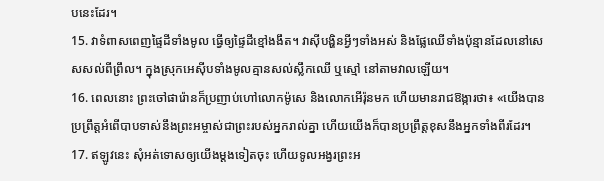បនេះដែរ។
15. វាទំពាសពេញផ្ទៃដីទាំងមូល ធ្វើឲ្យផ្ទៃដីខ្មៅងងឹត។ វាស៊ីបង្ហិនអ្វីៗទាំងអស់ និងផ្លែឈើទាំងប៉ុន្មានដែលនៅសេសសល់ពីព្រឹល។ ក្នុងស្រុកអេស៊ីបទាំងមូលគ្មានសល់ស្លឹកឈើ ឬស្មៅ នៅតាមវាលឡើយ។
16. ពេលនោះ ព្រះចៅផារ៉ោនក៏ប្រញាប់ហៅលោកម៉ូសេ និងលោកអើរ៉ុនមក ហើយមានរាជឱង្ការថា៖ «យើងបានប្រព្រឹត្តអំពើបាបទាស់នឹងព្រះអម្ចាស់ជាព្រះរបស់អ្នករាល់គ្នា ហើយយើងក៏បានប្រព្រឹត្តខុសនឹងអ្នកទាំងពីរដែរ។
17. ឥឡូវនេះ សុំអត់ទោសឲ្យយើងម្ដងទៀតចុះ ហើយទូលអង្វរព្រះអ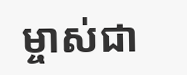ម្ចាស់ជា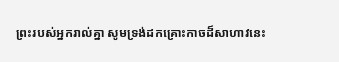ព្រះរបស់អ្នករាល់គ្នា សូមទ្រង់ដកគ្រោះកាចដ៏សាហាវនេះ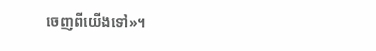ចេញពីយើងទៅ»។